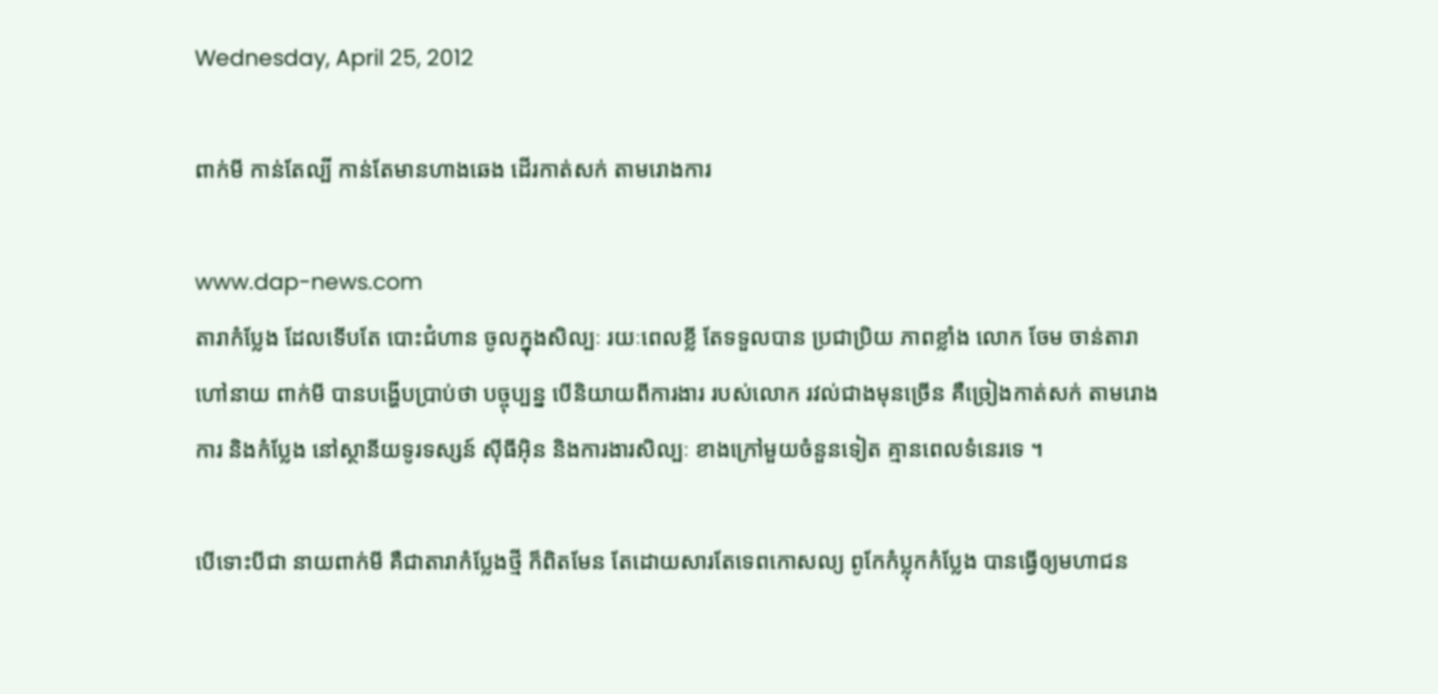Wednesday, April 25, 2012

ពាក់មី កាន់តែល្បី កាន់តែមានហាងឆេង ដើរកាត់សក់ តាមរោងការ

www.dap-news.com
តារាកំប្លែង ដែលទើបតែ បោះជំហាន ចូលក្នុងសិល្បៈ រយៈពេលខ្លី តែទទួលបាន ប្រជាប្រិយ ភាពខ្លាំង លោក ចែម ចាន់តារា ហៅនាយ ពាក់មី បានបង្ហើបប្រាប់ថា បច្ចុប្បន្ន បើនិយាយពីការងារ របស់លោក រវល់ជាងមុនច្រើន គឺច្រៀងកាត់សក់ តាមរោងការ និងកំប្លែង នៅស្ថានីយទូរទស្សន៍ ស៊ីធីអ៊ិន និងការងារសិល្បៈ ខាងក្រៅមួយចំនួនទៀត គ្មានពេលទំនេរទេ ។

បើទោះបីជា នាយពាក់មី គឺជាតារាកំប្លែងថ្មី ក៏ពិតមែន តែដោយសារតែទេពកោសល្យ ពូកែកំប្លុកកំប្លែង បានធ្វើឲ្យមហាជន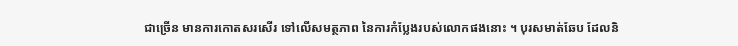ជាច្រើន មានការកោតសរសើរ ទៅលើសមត្ថភាព នៃការកំប្លែងរបស់លោកផងនោះ ។ បុរសមាត់ឆែប ដែលនិ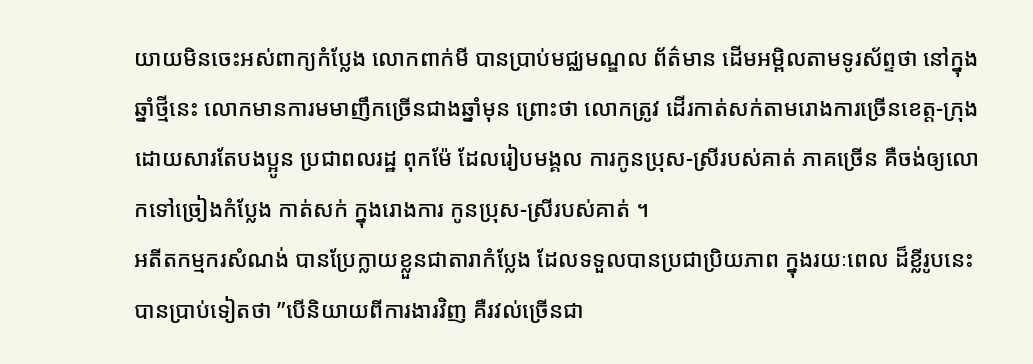យាយមិនចេះអស់ពាក្យកំប្លែង លោកពាក់មី បានប្រាប់មជ្ឈមណ្ឌល ព័ត៌មាន ដើមអម្ពិលតាមទូរស័ព្ទថា នៅក្នុងឆ្នាំថ្មីនេះ លោកមានការមមាញឹកច្រើនជាងឆ្នាំមុន ព្រោះថា លោកត្រូវ ដើរកាត់សក់តាមរោងការច្រើនខេត្ត-ក្រុង ដោយសារតែបងប្អូន ប្រជាពលរដ្ឋ ពុកម៉ែ ដែលរៀបមង្គល ការកូនប្រុស-ស្រីរបស់គាត់ ភាគច្រើន គឺចង់ឲ្យលោកទៅច្រៀងកំប្លែង កាត់សក់ ក្នុងរោងការ កូនប្រុស-ស្រីរបស់គាត់ ។
អតីតកម្មករសំណង់ បានប្រែក្លាយខ្លួនជាតារាកំប្លែង ដែលទទួលបានប្រជាប្រិយភាព ក្នុងរយៈពេល ដ៏ខ្លីរូបនេះ បានប្រាប់ទៀតថា ”បើនិយាយពីការងារវិញ គឺរវល់ច្រើនជា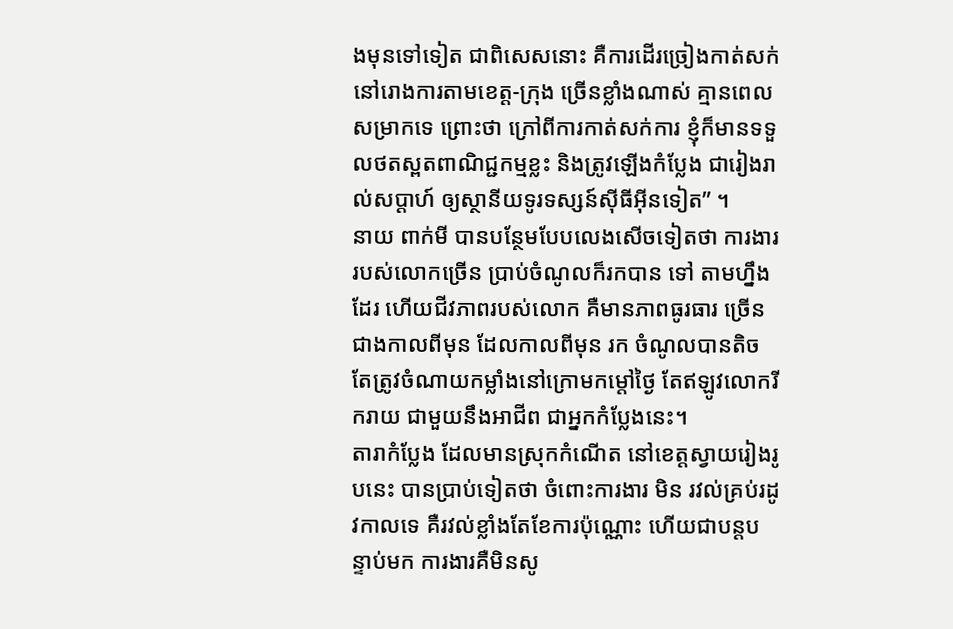ងមុនទៅទៀត ជាពិសេសនោះ គឺការដើរច្រៀងកាត់សក់ នៅរោងការតាមខេត្ត-ក្រុង ច្រើនខ្លាំងណាស់ គ្មានពេលសម្រាកទេ ព្រោះថា ក្រៅពីការកាត់សក់ការ ខ្ញុំក៏មានទទួលថតស្ពតពាណិជ្ជកម្មខ្លះ និងត្រូវឡើងកំប្លែង ជារៀងរាល់សប្តាហ៍ ឲ្យស្ថានីយទូរទស្សន៍ស៊ីធីអ៊ីនទៀត” ។
នាយ ពាក់មី បានបន្ថែមបែបលេងសើចទៀតថា ការងាររបស់លោកច្រើន ប្រាប់ចំណូលក៏រកបាន ទៅ តាមហ្នឹងដែរ ហើយជីវភាពរបស់លោក គឺមានភាពធូរធារ ច្រើនជាងកាលពីមុន ដែលកាលពីមុន រក ចំណូលបានតិច តែត្រូវចំណាយកម្លាំងនៅក្រោមកម្តៅថ្ងៃ តែឥឡូវលោករីករាយ ជាមួយនឹងអាជីព ជាអ្នកកំប្លែងនេះ។
តារាកំប្លែង ដែលមានស្រុកកំណើត នៅខេត្តស្វាយរៀងរូបនេះ បានប្រាប់ទៀតថា ចំពោះការងារ មិន រវល់គ្រប់រដូវកាលទេ គឺរវល់ខ្លាំងតែខែការប៉ុណ្ណោះ ហើយជាបន្តបន្ទាប់មក ការងារគឺមិនសូ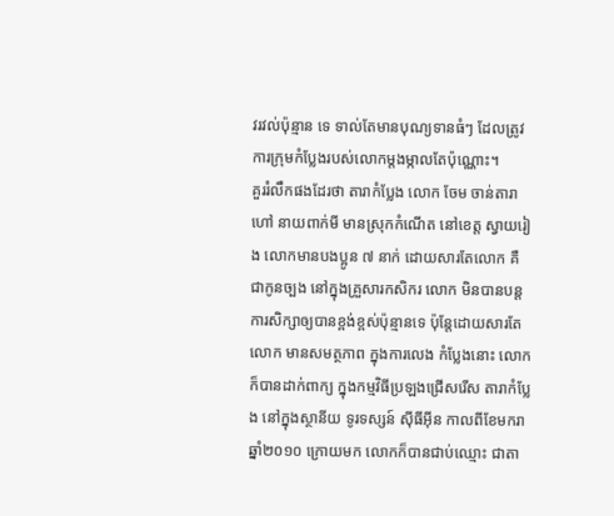វរវល់ប៉ុន្មាន ទេ ទាល់តែមានបុណ្យទានធំៗ ដែលត្រូវការក្រុមកំប្លែងរបស់លោកម្តងម្កាលតែប៉ុណ្ណោះ។
គួររំលឹកផងដែរថា តារាកំប្លែង លោក ចែម ចាន់តារា ហៅ នាយពាក់មី មានស្រុកកំណើត នៅខេត្ត ស្វាយរៀង លោកមានបងប្អូន ៧ នាក់ ដោយសារតែលោក គឺជាកូនច្បង នៅក្នុងគ្រួសារកសិករ លោក មិនបានបន្តការសិក្សាឲ្យបានខ្ពង់ខ្ពស់ប៉ុន្មានទេ ប៉ុន្តែដោយសារតែលោក មានសមត្ថភាព ក្នុងការលេង កំប្លែងនោះ លោកក៏បានដាក់ពាក្យ ក្នុងកម្មវិធីប្រឡងជ្រើសរើស តារាកំប្លែង នៅក្នុងស្ថានីយ ទូរទស្សន៍ ស៊ីធីអ៊ីន កាលពីខែមករា ឆ្នាំ២០១០ ក្រោយមក លោកក៏បានជាប់ឈ្មោះ ជាតា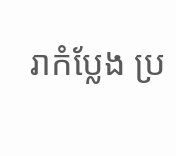រាកំប្លែង ប្រ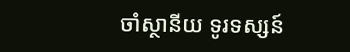ចាំស្ថានីយ ទូរទស្សន៍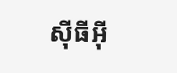ស៊ីធីអ៊ី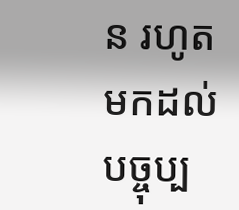ន រហូតមកដល់បច្ចុប្ប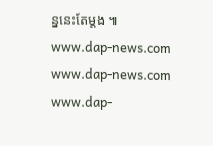ន្ននេះតែម្តង ៕
www.dap-news.com
www.dap-news.com
www.dap-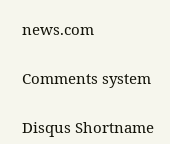news.com

Comments system

Disqus Shortname